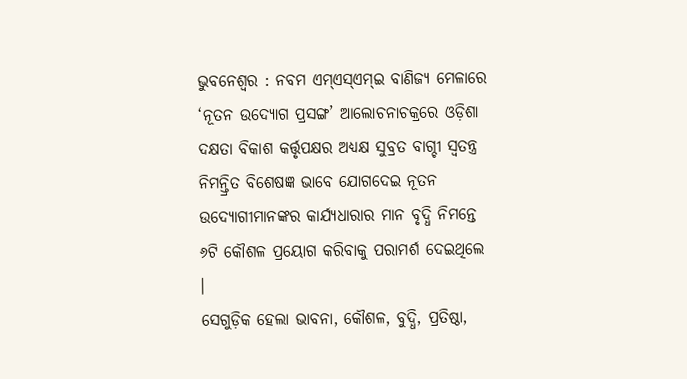ଭୁବନେଶ୍ୱର : ନବମ ଏମ୍ଏସ୍ଏମ୍ଇ ବାଣିଜ୍ୟ ମେଳାରେ ‘ନୂତନ ଉଦ୍ୟୋଗ ପ୍ରସଙ୍ଗ’ ଆଲୋଚନାଚକ୍ରରେ ଓଡ଼ିଶା ଦକ୍ଷତା ବିକାଶ କର୍ତ୍ତୃପକ୍ଷର ଅଧ୍ୟକ୍ଷ ସୁବ୍ରତ ବାଗ୍ଚୀ ସ୍ୱତନ୍ତ୍ର ନିମନ୍ତ୍ରିତ ବିଶେଷଜ୍ଞ ଭାବେ ଯୋଗଦେଇ ନୂତନ ଉଦ୍ୟୋଗୀମାନଙ୍କର କାର୍ଯ୍ୟଧାରାର ମାନ ବୃଦ୍ଧି ନିମନ୍ତେ ୬ଟି କୌଶଳ ପ୍ରୟୋଗ କରିବାକୁ ପରାମର୍ଶ ଦେଇଥିଲେ ।
ସେଗୁଡ଼ିକ ହେଲା ଭାବନା, କୌଶଳ, ବୁଦ୍ଧି, ପ୍ରତିଷ୍ଠା,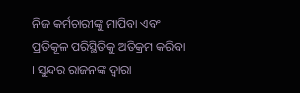ନିଜ କର୍ମଚାରୀଙ୍କୁ ମାପିବା ଏବଂ ପ୍ରତିକୂଳ ପରିସ୍ଥିତିକୁ ଅତିକ୍ରମ କରିବା । ସୁନ୍ଦର ରାଜନଙ୍କ ଦ୍ୱାରା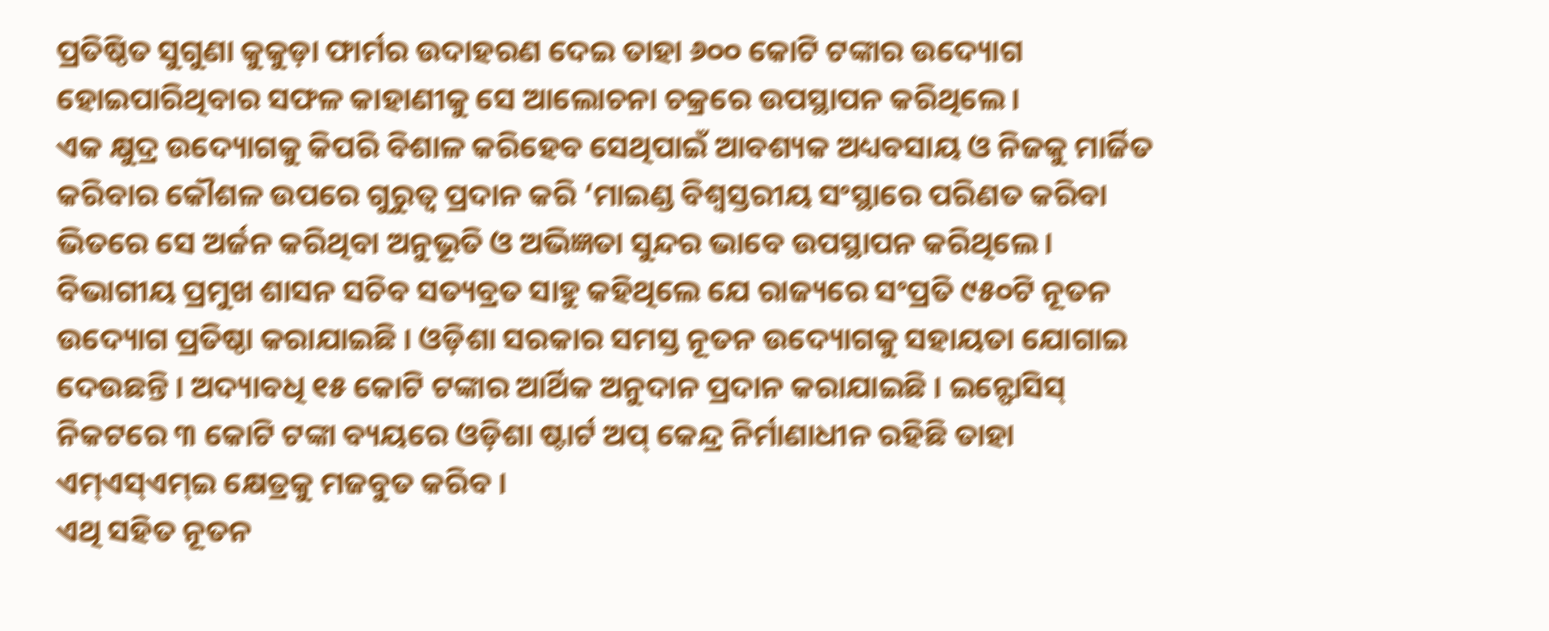ପ୍ରତିଷ୍ଠିତ ସୁଗୁଣା କୁକୁଡ଼ା ଫାର୍ମର ଉଦାହରଣ ଦେଇ ତାହା ୬୦୦ କୋଟି ଟଙ୍କାର ଉଦ୍ୟୋଗ ହୋଇପାରିଥିବାର ସଫଳ କାହାଣୀକୁ ସେ ଆଲୋଚନା ଚକ୍ରରେ ଉପସ୍ଥାପନ କରିଥିଲେ ।
ଏକ କ୍ଷୁଦ୍ର ଉଦ୍ୟୋଗକୁ କିପରି ବିଶାଳ କରିହେବ ସେଥିପାଇଁ ଆବଶ୍ୟକ ଅଧ୍ୟବସାୟ ଓ ନିଜକୁ ମାର୍ଜିତ କରିବାର କୌଶଳ ଉପରେ ଗୁରୁତ୍ୱ ପ୍ରଦାନ କରି ‘ମାଇଣ୍ଡ ବିଶ୍ୱସ୍ତରୀୟ ସଂସ୍ଥାରେ ପରିଣତ କରିବା ଭିତରେ ସେ ଅର୍ଜନ କରିଥିବା ଅନୁଭୂତି ଓ ଅଭିଜ୍ଞତା ସୁନ୍ଦର ଭାବେ ଉପସ୍ଥାପନ କରିଥିଲେ ।
ବିଭାଗୀୟ ପ୍ରମୁଖ ଶାସନ ସଚିବ ସତ୍ୟବ୍ରତ ସାହୁ କହିଥିଲେ ଯେ ରାଜ୍ୟରେ ସଂପ୍ରତି ୯୫୦ଟି ନୂତନ ଉଦ୍ୟୋଗ ପ୍ରତିଷ୍ଠା କରାଯାଇଛି । ଓଡ଼ିଶା ସରକାର ସମସ୍ତ ନୂତନ ଉଦ୍ୟୋଗକୁ ସହାୟତା ଯୋଗାଇ ଦେଉଛନ୍ତି । ଅଦ୍ୟାବଧି ୧୫ କୋଟି ଟଙ୍କାର ଆର୍ଥିକ ଅନୁଦାନ ପ୍ରଦାନ କରାଯାଇଛି । ଇନ୍ଫୋସିସ୍ ନିକଟରେ ୩ କୋଟି ଟଙ୍କା ବ୍ୟୟରେ ଓଡ଼ିଶା ଷ୍ଟାର୍ଟ ଅପ୍ କେନ୍ଦ୍ର ନିର୍ମାଣାଧୀନ ରହିଛି ତାହା ଏମ୍ଏସ୍ଏମ୍ଇ କ୍ଷେତ୍ରକୁ ମଜବୁତ କରିବ ।
ଏଥି ସହିତ ନୂତନ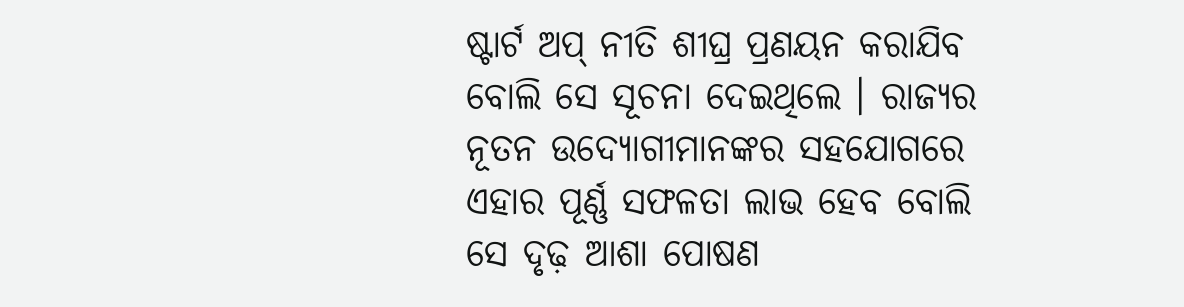ଷ୍ଟାର୍ଟ ଅପ୍ ନୀତି ଶୀଘ୍ର ପ୍ରଣୟନ କରାଯିବ ବୋଲି ସେ ସୂଚନା ଦେଇଥିଲେ । ରାଜ୍ୟର ନୂତନ ଉଦ୍ୟୋଗୀମାନଙ୍କର ସହଯୋଗରେ ଏହାର ପୂର୍ଣ୍ଣ ସଫଳତା ଲାଭ ହେବ ବୋଲି ସେ ଦୃଢ଼ ଆଶା ପୋଷଣ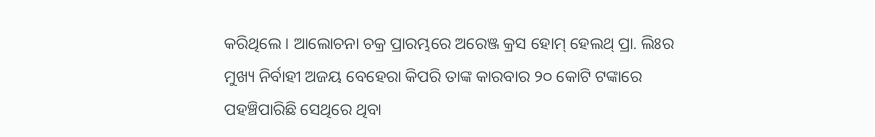କରିଥିଲେ । ଆଲୋଚନା ଚକ୍ର ପ୍ରାରମ୍ଭରେ ଅରେଞ୍ଜ କ୍ରସ ହୋମ୍ ହେଲଥ୍ ପ୍ରା. ଲିଃର ମୁଖ୍ୟ ନିର୍ବାହୀ ଅଜୟ ବେହେରା କିପରି ତାଙ୍କ କାରବାର ୨୦ କୋଟି ଟଙ୍କାରେ ପହଞ୍ଚିପାରିଛି ସେଥିରେ ଥିବା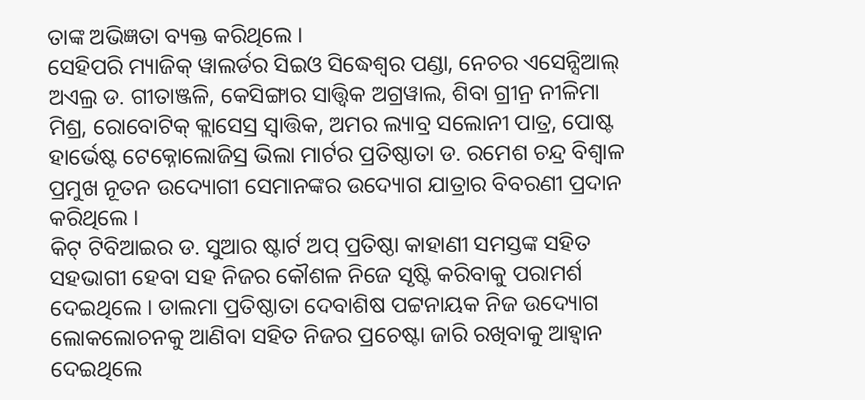ତାଙ୍କ ଅଭିଜ୍ଞତା ବ୍ୟକ୍ତ କରିଥିଲେ ।
ସେହିପରି ମ୍ୟାଜିକ୍ ୱାଲର୍ଡର ସିଇଓ ସିଦ୍ଧେଶ୍ୱର ପଣ୍ଡା, ନେଚର ଏସେନ୍ସିଆଲ୍ ଅଏଲ୍ର ଡ. ଗୀତାଞ୍ଜଳି, କେସିଙ୍ଗାର ସାତ୍ତ୍ୱିକ ଅଗ୍ରୱାଲ, ଶିବା ଗ୍ରୀନ୍ର ନୀଳିମା ମିଶ୍ର, ରୋବୋଟିକ୍ କ୍ଲାସେସ୍ର ସ୍ୱାତ୍ତିକ, ଅମର ଲ୍ୟାବ୍ର ସଲୋନୀ ପାତ୍ର, ପୋଷ୍ଟ ହାର୍ଭେଷ୍ଟ ଟେକ୍ନୋଲୋଜିସ୍ର ଭିଲା ମାର୍ଟର ପ୍ରତିଷ୍ଠାତା ଡ. ରମେଶ ଚନ୍ଦ୍ର ବିଶ୍ୱାଳ ପ୍ରମୁଖ ନୂତନ ଉଦ୍ୟୋଗୀ ସେମାନଙ୍କର ଉଦ୍ୟୋଗ ଯାତ୍ରାର ବିବରଣୀ ପ୍ରଦାନ କରିଥିଲେ ।
କିଟ୍ ଟିବିଆଇର ଡ. ସୁଆର ଷ୍ଟାର୍ଟ ଅପ୍ ପ୍ରତିଷ୍ଠା କାହାଣୀ ସମସ୍ତଙ୍କ ସହିତ ସହଭାଗୀ ହେବା ସହ ନିଜର କୌଶଳ ନିଜେ ସୃଷ୍ଟି କରିବାକୁ ପରାମର୍ଶ ଦେଇଥିଲେ । ଡାଲମା ପ୍ରତିଷ୍ଠାତା ଦେବାଶିଷ ପଟ୍ଟନାୟକ ନିଜ ଉଦ୍ୟୋଗ ଲୋକଲୋଚନକୁ ଆଣିବା ସହିତ ନିଜର ପ୍ରଚେଷ୍ଟା ଜାରି ରଖିବାକୁ ଆହ୍ୱାନ ଦେଇଥିଲେ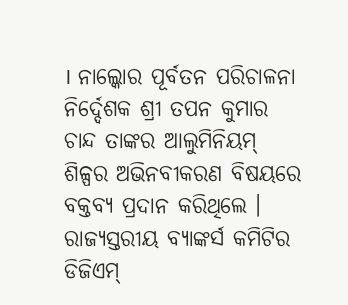। ନାଲ୍କୋର ପୂର୍ବତନ ପରିଚାଳନା ନିର୍ଦ୍ଦେଶକ ଶ୍ରୀ ତପନ କୁମାର ଚାନ୍ଦ ତାଙ୍କର ଆଲୁମିନିୟମ୍ ଶିଳ୍ପର ଅଭିନବୀକରଣ ବିଷୟରେ ବକ୍ତବ୍ୟ ପ୍ରଦାନ କରିଥିଲେ । ରାଜ୍ୟସ୍ତରୀୟ ବ୍ୟାଙ୍କର୍ସ କମିଟିର ଡିଜିଏମ୍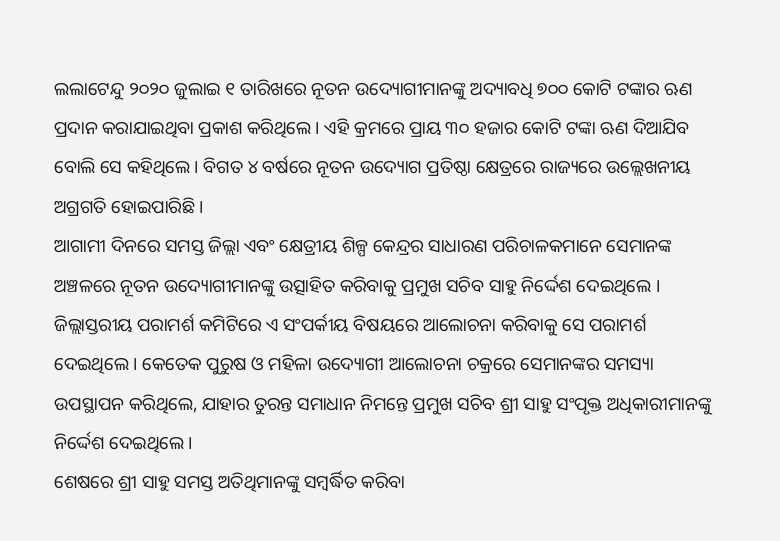ଲଲାଟେନ୍ଦୁ ୨୦୨୦ ଜୁଲାଇ ୧ ତାରିଖରେ ନୂତନ ଉଦ୍ୟୋଗୀମାନଙ୍କୁ ଅଦ୍ୟାବଧି ୭୦୦ କୋଟି ଟଙ୍କାର ଋଣ ପ୍ରଦାନ କରାଯାଇଥିବା ପ୍ରକାଶ କରିଥିଲେ । ଏହି କ୍ରମରେ ପ୍ରାୟ ୩୦ ହଜାର କୋଟି ଟଙ୍କା ଋଣ ଦିଆଯିବ ବୋଲି ସେ କହିଥିଲେ । ବିଗତ ୪ ବର୍ଷରେ ନୂତନ ଉଦ୍ୟୋଗ ପ୍ରତିଷ୍ଠା କ୍ଷେତ୍ରରେ ରାଜ୍ୟରେ ଉଲ୍ଲେଖନୀୟ ଅଗ୍ରଗତି ହୋଇପାରିଛି ।
ଆଗାମୀ ଦିନରେ ସମସ୍ତ ଜିଲ୍ଲା ଏବଂ କ୍ଷେତ୍ରୀୟ ଶିଳ୍ପ କେନ୍ଦ୍ରର ସାଧାରଣ ପରିଚାଳକମାନେ ସେମାନଙ୍କ ଅଞ୍ଚଳରେ ନୂତନ ଉଦ୍ୟୋଗୀମାନଙ୍କୁ ଉତ୍ସାହିତ କରିବାକୁ ପ୍ରମୁଖ ସଚିବ ସାହୁ ନିର୍ଦ୍ଦେଶ ଦେଇଥିଲେ । ଜିଲ୍ଲାସ୍ତରୀୟ ପରାମର୍ଶ କମିଟିରେ ଏ ସଂପର୍କୀୟ ବିଷୟରେ ଆଲୋଚନା କରିବାକୁ ସେ ପରାମର୍ଶ ଦେଇଥିଲେ । କେତେକ ପୁରୁଷ ଓ ମହିଳା ଉଦ୍ୟୋଗୀ ଆଲୋଚନା ଚକ୍ରରେ ସେମାନଙ୍କର ସମସ୍ୟା ଉପସ୍ଥାପନ କରିଥିଲେ, ଯାହାର ତୁରନ୍ତ ସମାଧାନ ନିମନ୍ତେ ପ୍ରମୁଖ ସଚିବ ଶ୍ରୀ ସାହୁ ସଂପୃକ୍ତ ଅଧିକାରୀମାନଙ୍କୁ ନିର୍ଦ୍ଦେଶ ଦେଇଥିଲେ ।
ଶେଷରେ ଶ୍ରୀ ସାହୁ ସମସ୍ତ ଅତିଥିମାନଙ୍କୁ ସମ୍ବର୍ଦ୍ଧିତ କରିବା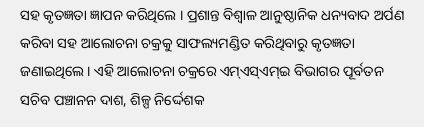ସହ କୃତଜ୍ଞତା ଜ୍ଞାପନ କରିଥିଲେ । ପ୍ରଶାନ୍ତ ବିଶ୍ୱାଳ ଆନୁଷ୍ଠାନିକ ଧନ୍ୟବାଦ ଅର୍ପଣ କରିବା ସହ ଆଲୋଚନା ଚକ୍ରକୁ ସାଫଲ୍ୟମଣ୍ଡିତ କରିଥିବାରୁ କୃତଜ୍ଞତା ଜଣାଇଥିଲେ । ଏହି ଆଲୋଚନା ଚକ୍ରରେ ଏମ୍ଏସ୍ଏମ୍ଇ ବିଭାଗର ପୂର୍ବତନ ସଚିବ ପଞ୍ଚାନନ ଦାଶ, ଶିଳ୍ପ ନିର୍ଦ୍ଦେଶକ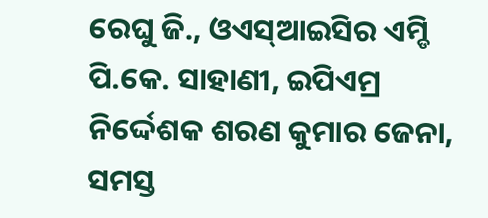ରେଘୁ ଜି., ଓଏସ୍ଆଇସିର ଏମ୍ଡି ପି.କେ. ସାହାଣୀ, ଇପିଏମ୍ର ନିର୍ଦ୍ଦେଶକ ଶରଣ କୁମାର ଜେନା, ସମସ୍ତ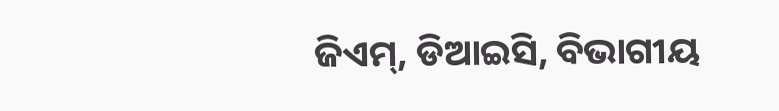ଜିଏମ୍, ଡିଆଇସି, ବିଭାଗୀୟ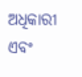ଅଧିକାରୀ ଏବଂ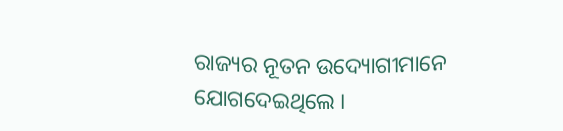ରାଜ୍ୟର ନୂତନ ଉଦ୍ୟୋଗୀମାନେ ଯୋଗଦେଇଥିଲେ ।